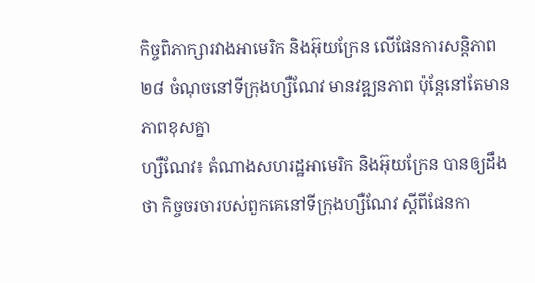កិច្ចពិភាក្សារវាងអាមេរិក និងអ៊ុយក្រែន លើផែនការសន្ដិភាព ២៨ ចំណុចនៅទីក្រុងហ្សឺណែវ មានវឌ្ឍនភាព ប៉ុន្តែនៅតែមានភាពខុសគ្នា
ហ្សឺណែវ៖ តំណាងសហរដ្ឋអាមេរិក និងអ៊ុយក្រែន បានឲ្យដឹងថា កិច្ចចរចារបស់ពួកគេនៅទីក្រុងហ្សឺណែវ ស្តីពីផែនកា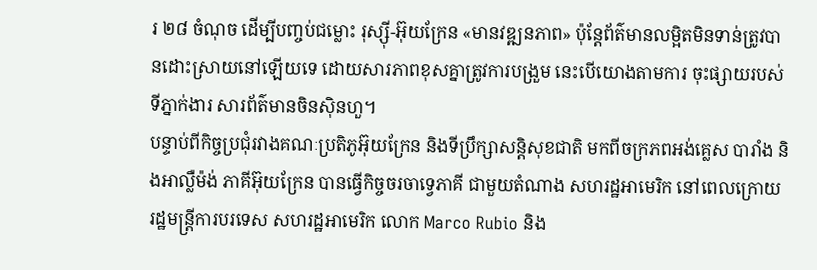រ ២៨ ចំណុច ដើម្បីបញ្ចប់ជម្លោះ រុស្ស៊ី-អ៊ុយក្រែន «មានវឌ្ឍនភាព» ប៉ុន្តែព័ត៌មានលម្អិតមិនទាន់ត្រូវបានដោះស្រាយនៅឡើយទេ ដោយសារភាពខុសគ្នាត្រូវការបង្រួម នេះបើយោងតាមការ ចុះផ្សាយរបស់ទីភ្នាក់ងារ សារព័ត៌មានចិនស៊ិនហួ។
បន្ទាប់ពីកិច្ចប្រជុំរវាងគណៈប្រតិភូអ៊ុយក្រែន និងទីប្រឹក្សាសន្តិសុខជាតិ មកពីចក្រភពអង់គ្លេស បារាំង និងអាល្លឺម៉ង់ ភាគីអ៊ុយក្រែន បានធ្វើកិច្ចចរចាទ្វេភាគី ជាមួយតំណាង សហរដ្ឋអាមេរិក នៅពេលក្រោយ រដ្ឋមន្ត្រីការបរទេស សហរដ្ឋអាមេរិក លោក Marco Rubio និង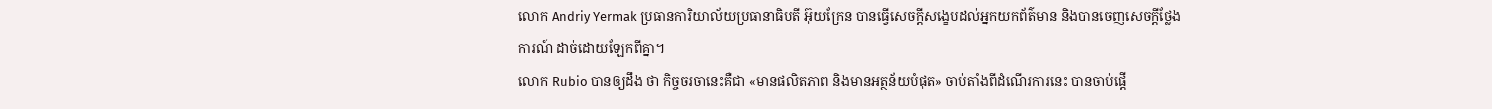លោក Andriy Yermak ប្រធានការិយាល័យប្រធានាធិបតី អ៊ុយក្រែន បានធ្វើសេចក្តីសង្ខេបដល់អ្នកយកព័ត៌មាន និងបានចេញសេចក្តីថ្លែងការណ៍ ដាច់ដោយឡែកពីគ្នា។
លោក Rubio បានឲ្យដឹង ថា កិច្ចចរចានេះគឺជា «មានផលិតភាព និងមានអត្ថន័យបំផុត» ចាប់តាំងពីដំណើរការនេះ បានចាប់ផ្តើ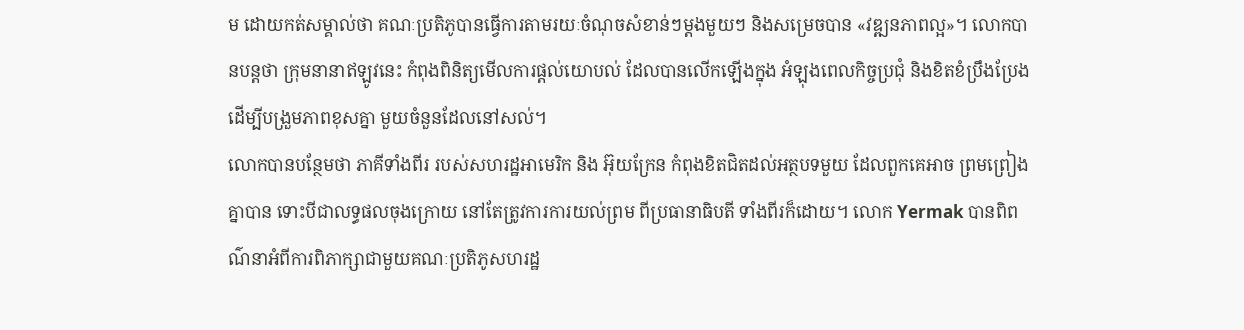ម ដោយកត់សម្គាល់ថា គណៈប្រតិភូបានធ្វើការតាមរយៈចំណុចសំខាន់ៗម្តងមួយៗ និងសម្រេចបាន «វឌ្ឍនភាពល្អ»។ លោកបានបន្ដថា ក្រុមនានាឥឡូវនេះ កំពុងពិនិត្យមើលការផ្តល់យោបល់ ដែលបានលើកឡើងក្នុង អំឡុងពេលកិច្ចប្រជុំ និងខិតខំប្រឹងប្រែង ដើម្បីបង្រួមភាពខុសគ្នា មួយចំនួនដែលនៅសល់។
លោកបានបន្ថែមថា ភាគីទាំងពីរ របស់សហរដ្ឋអាមេរិក និង អ៊ុយក្រែន កំពុងខិតជិតដល់អត្ថបទមួយ ដែលពួកគេអាច ព្រមព្រៀងគ្នាបាន ទោះបីជាលទ្ធផលចុងក្រោយ នៅតែត្រូវការការយល់ព្រម ពីប្រធានាធិបតី ទាំងពីរក៏ដោយ។ លោក Yermak បានពិពណ៌នាអំពីការពិភាក្សាជាមួយគណៈប្រតិភូសហរដ្ឋ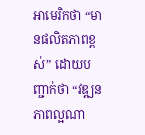អាមេរិកថា “មានផលិតភាពខ្ពស់” ដោយបញ្ជាក់ថា “វឌ្ឍនភាពល្អណា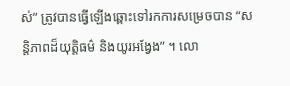ស់” ត្រូវបានធ្វើឡើងឆ្ពោះទៅរកការសម្រេចបាន “សន្តិភាពដ៏យុត្តិធម៌ និងយូរអង្វែង” ។ លោ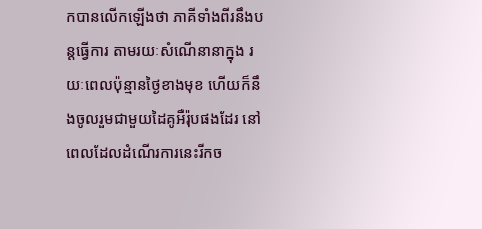កបានលើកឡើងថា ភាគីទាំងពីរនឹងបន្តធ្វើការ តាមរយៈសំណើនានាក្នុង រយៈពេលប៉ុន្មានថ្ងៃខាងមុខ ហើយក៏នឹងចូលរួមជាមួយដៃគូអឺរ៉ុបផងដែរ នៅពេលដែលដំណើរការនេះរីកច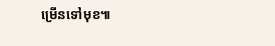ម្រើនទៅមុខ៕